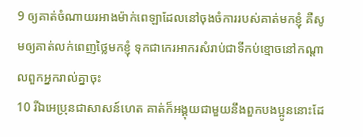9 ឲ្យគាត់ចំណាយរអាងម៉ាក់ពេឡាដែលនៅចុងចំការរបស់គាត់មកខ្ញុំ គឺសូមឲ្យគាត់លក់ពេញថ្លៃមកខ្ញុំ ទុកជាកេរអាករសំរាប់ជាទីកប់ខ្មោចនៅកណ្តាលពួកអ្នករាល់គ្នាចុះ
10 រីឯអេប្រុនជាសាសន៍ហេត គាត់ក៏អង្គុយជាមួយនឹងពួកបងប្អូននោះដែ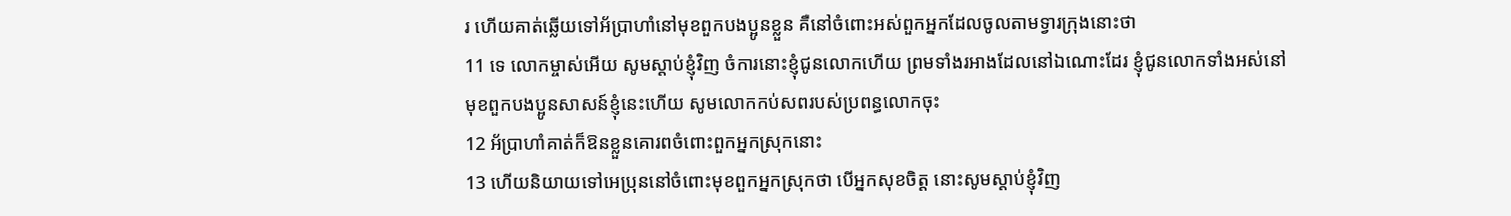រ ហើយគាត់ឆ្លើយទៅអ័ប្រាហាំនៅមុខពួកបងប្អូនខ្លួន គឺនៅចំពោះអស់ពួកអ្នកដែលចូលតាមទ្វារក្រុងនោះថា
11 ទេ លោកម្ចាស់អើយ សូមស្តាប់ខ្ញុំវិញ ចំការនោះខ្ញុំជូនលោកហើយ ព្រមទាំងរអាងដែលនៅឯណោះដែរ ខ្ញុំជូនលោកទាំងអស់នៅមុខពួកបងប្អូនសាសន៍ខ្ញុំនេះហើយ សូមលោកកប់សពរបស់ប្រពន្ធលោកចុះ
12 អ័ប្រាហាំគាត់ក៏ឱនខ្លួនគោរពចំពោះពួកអ្នកស្រុកនោះ
13 ហើយនិយាយទៅអេប្រុននៅចំពោះមុខពួកអ្នកស្រុកថា បើអ្នកសុខចិត្ត នោះសូមស្តាប់ខ្ញុំវិញ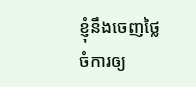ខ្ញុំនឹងចេញថ្លៃចំការឲ្យ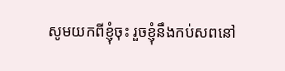សូមយកពីខ្ញុំចុះ រួចខ្ញុំនឹងកប់សពនៅ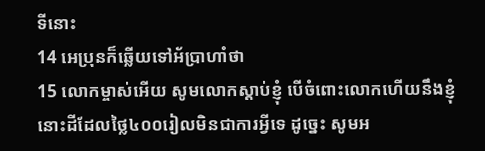ទីនោះ
14 អេប្រុនក៏ឆ្លើយទៅអ័ប្រាហាំថា
15 លោកម្ចាស់អើយ សូមលោកស្តាប់ខ្ញុំ បើចំពោះលោកហើយនឹងខ្ញុំ នោះដីដែលថ្លៃ៤០០រៀលមិនជាការអ្វីទេ ដូច្នេះ សូមអ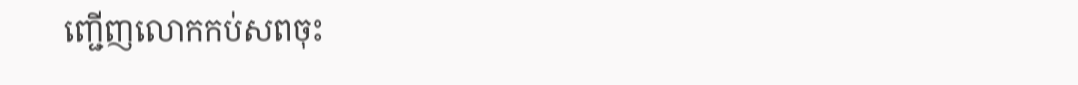ញ្ជើញលោកកប់សពចុះ